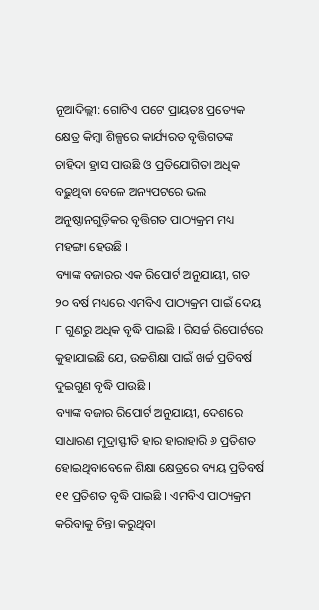ନୂଆଦିଲ୍ଲୀ: ଗୋଟିଏ ପଟେ ପ୍ରାୟତଃ ପ୍ରତ୍ୟେକ କ୍ଷେତ୍ର କିମ୍ବା ଶିଳ୍ପରେ କାର୍ଯ୍ୟରତ ବୃତ୍ତିଗତଙ୍କ ଚାହିଦା ହ୍ରାସ ପାଉଛି ଓ ପ୍ରତିଯୋଗିତା ଅଧିକ ବଢ଼ୁଥିବା ବେଳେ ଅନ୍ୟପଟରେ ଭଲ ଅନୁଷ୍ଠାନଗୁଡ଼ିକର ବୃତ୍ତିଗତ ପାଠ୍ୟକ୍ରମ ମଧ୍ୟ ମହଙ୍ଗା ହେଉଛି ।
ବ୍ୟାଙ୍କ ବଜାରର ଏକ ରିପୋର୍ଟ ଅନୁଯାୟୀ, ଗତ ୨୦ ବର୍ଷ ମଧ୍ୟରେ ଏମବିଏ ପାଠ୍ୟକ୍ରମ ପାଇଁ ଦେୟ ୮ ଗୁଣରୁ ଅଧିକ ବୃଦ୍ଧି ପାଇଛି । ରିସର୍ଚ୍ଚ ରିପୋର୍ଟରେ କୁହାଯାଇଛି ଯେ, ଉଚ୍ଚଶିକ୍ଷା ପାଇଁ ଖର୍ଚ୍ଚ ପ୍ରତିବର୍ଷ ଦୁଇଗୁଣ ବୃଦ୍ଧି ପାଉଛି ।
ବ୍ୟାଙ୍କ ବଜାର ରିପୋର୍ଟ ଅନୁଯାୟୀ, ଦେଶରେ ସାଧାରଣ ମୁଦ୍ରାସ୍ଫୀତି ହାର ହାରାହାରି ୬ ପ୍ରତିଶତ ହୋଇଥିବାବେଳେ ଶିକ୍ଷା କ୍ଷେତ୍ରରେ ବ୍ୟୟ ପ୍ରତିବର୍ଷ ୧୧ ପ୍ରତିଶତ ବୃଦ୍ଧି ପାଇଛି । ଏମବିଏ ପାଠ୍ୟକ୍ରମ କରିବାକୁ ଚିନ୍ତା କରୁଥିବା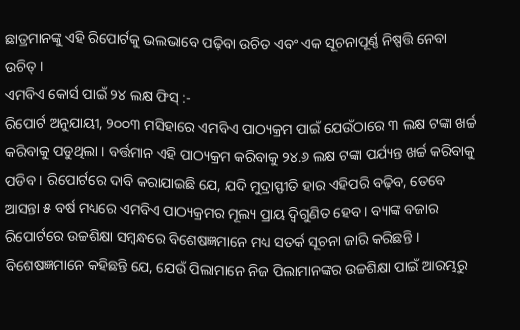ଛାତ୍ରମାନଙ୍କୁ ଏହି ରିପୋର୍ଟକୁ ଭଲଭାବେ ପଢ଼ିବା ଉଚିତ ଏବଂ ଏକ ସୂଚନାପୂର୍ଣ୍ଣ ନିଷ୍ପତ୍ତି ନେବା ଉଚିତ୍ ।
ଏମବିଏ କୋର୍ସ ପାଇଁ ୨୪ ଲକ୍ଷ ଫିସ୍ :-
ରିପୋର୍ଟ ଅନୁଯାୟୀ, ୨୦୦୩ ମସିହାରେ ଏମବିଏ ପାଠ୍ୟକ୍ରମ ପାଇଁ ଯେଉଁଠାରେ ୩ ଲକ୍ଷ ଟଙ୍କା ଖର୍ଚ୍ଚ କରିବାକୁ ପଡୁଥିଲା । ବର୍ତ୍ତମାନ ଏହି ପାଠ୍ୟକ୍ରମ କରିବାକୁ ୨୪.୬ ଲକ୍ଷ ଟଙ୍କା ପର୍ଯ୍ୟନ୍ତ ଖର୍ଚ୍ଚ କରିବାକୁ ପଡିବ । ରିପୋର୍ଟରେ ଦାବି କରାଯାଇଛି ଯେ, ଯଦି ମୁଦ୍ରାସ୍ଫୀତି ହାର ଏହିପରି ବଢ଼ିବ, ତେବେ ଆସନ୍ତା ୫ ବର୍ଷ ମଧ୍ୟରେ ଏମବିଏ ପାଠ୍ୟକ୍ରମର ମୂଲ୍ୟ ପ୍ରାୟ ଦ୍ୱିଗୁଣିତ ହେବ । ବ୍ୟାଙ୍କ ବଜାର ରିପୋର୍ଟରେ ଉଚ୍ଚଶିକ୍ଷା ସମ୍ବନ୍ଧରେ ବିଶେଷଜ୍ଞମାନେ ମଧ୍ୟ ସତର୍କ ସୂଚନା ଜାରି କରିଛନ୍ତି ।
ବିଶେଷଜ୍ଞମାନେ କହିଛନ୍ତି ଯେ, ଯେଉଁ ପିଲାମାନେ ନିଜ ପିଲାମାନଙ୍କର ଉଚ୍ଚଶିକ୍ଷା ପାଇଁ ଆରମ୍ଭରୁ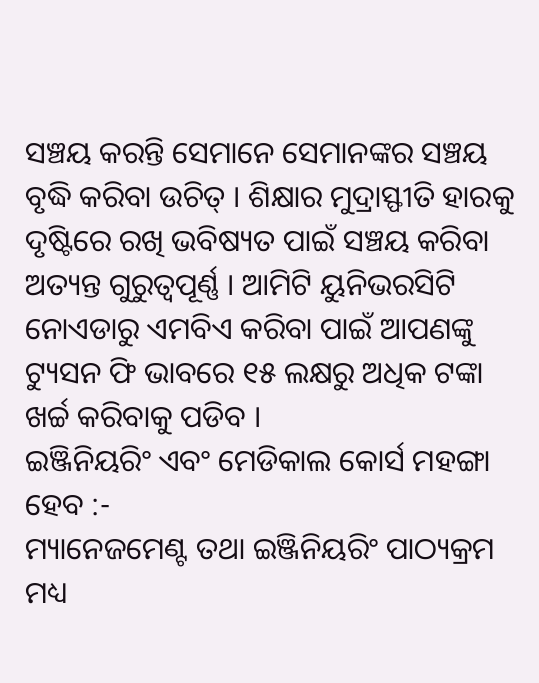ସଞ୍ଚୟ କରନ୍ତି ସେମାନେ ସେମାନଙ୍କର ସଞ୍ଚୟ ବୃଦ୍ଧି କରିବା ଉଚିତ୍ । ଶିକ୍ଷାର ମୁଦ୍ରାସ୍ଫୀତି ହାରକୁ ଦୃଷ୍ଟିରେ ରଖି ଭବିଷ୍ୟତ ପାଇଁ ସଞ୍ଚୟ କରିବା ଅତ୍ୟନ୍ତ ଗୁରୁତ୍ୱପୂର୍ଣ୍ଣ । ଆମିଟି ୟୁନିଭରସିଟି ନୋଏଡାରୁ ଏମବିଏ କରିବା ପାଇଁ ଆପଣଙ୍କୁ ଟ୍ୟୁସନ ଫି ଭାବରେ ୧୫ ଲକ୍ଷରୁ ଅଧିକ ଟଙ୍କା ଖର୍ଚ୍ଚ କରିବାକୁ ପଡିବ ।
ଇଞ୍ଜିନିୟରିଂ ଏବଂ ମେଡିକାଲ କୋର୍ସ ମହଙ୍ଗା ହେବ :-
ମ୍ୟାନେଜମେଣ୍ଟ ତଥା ଇଞ୍ଜିନିୟରିଂ ପାଠ୍ୟକ୍ରମ ମଧ୍ୟ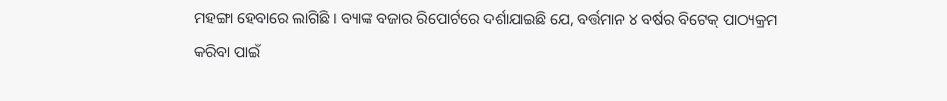ମହଙ୍ଗା ହେବାରେ ଲାଗିଛି । ବ୍ୟାଙ୍କ ବଜାର ରିପୋର୍ଟରେ ଦର୍ଶାଯାଇଛି ଯେ, ବର୍ତ୍ତମାନ ୪ ବର୍ଷର ବିଟେକ୍ ପାଠ୍ୟକ୍ରମ କରିବା ପାଇଁ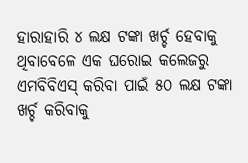ହାରାହାରି ୪ ଲକ୍ଷ ଟଙ୍କା ଖର୍ଚ୍ଚ ହେବାକୁ ଥିବାବେଳେ ଏକ ଘରୋଇ କଲେଜରୁ ଏମବିବିଏସ୍ କରିବା ପାଇଁ ୫୦ ଲକ୍ଷ ଟଙ୍କା ଖର୍ଚ୍ଚ କରିବାକୁ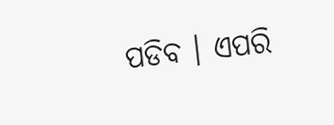ପଡିବ । ଏପରି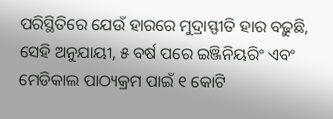ପରିସ୍ଥିତିରେ ଯେଉଁ ହାରରେ ମୁଦ୍ରାସ୍ଫୀତି ହାର ବଢ଼ୁଛି, ସେହି ଅନୁଯାୟୀ, ୫ ବର୍ଷ ପରେ ଇଞ୍ଜିନିୟରିଂ ଏବଂ ମେଡିକାଲ ପାଠ୍ୟକ୍ରମ ପାଇଁ ୧ କୋଟି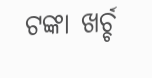ଟଙ୍କା ଖର୍ଚ୍ଚ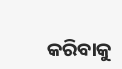କରିବାକୁ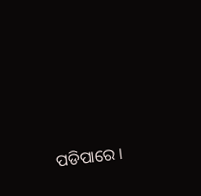ପଡିପାରେ ।